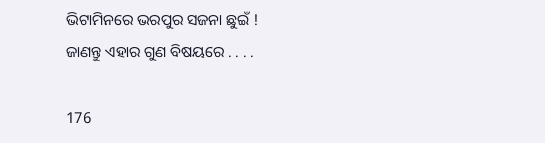ଭିଟାମିନରେ ଭରପୁର ସଜନା ଛୁଇଁ ! ଜାଣନ୍ତୁ ଏହାର ଗୁଣ ବିଷୟରେ . . . .

176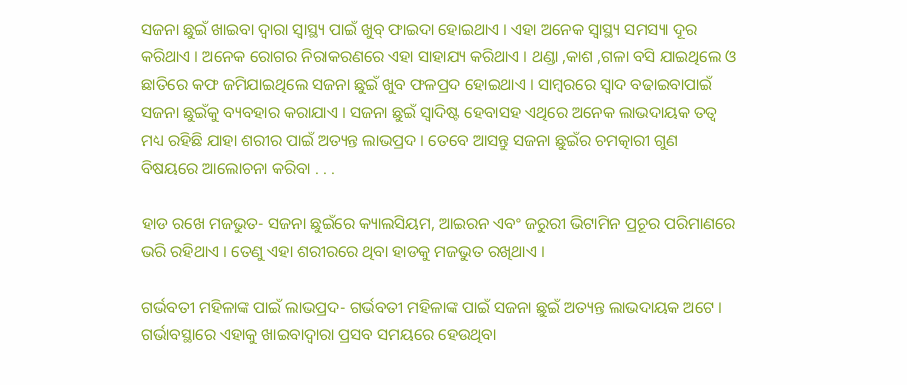ସଜନା ଛୁଇଁ ଖାଇବା ଦ୍ୱାରା ସ୍ୱାସ୍ଥ୍ୟ ପାଇଁ ଖୁବ୍ ଫାଇଦା ହୋଇଥାଏ । ଏହା ଅନେକ ସ୍ୱାସ୍ଥ୍ୟ ସମସ୍ୟା ଦୂର କରିଥାଏ । ଅନେକ ରୋଗର ନିରାକରଣରେ ଏହା ସାହାଯ୍ୟ କରିଥାଏ । ଥଣ୍ଡା ,କାଶ ,ଗଳା ବସି ଯାଇଥିଲେ ଓ ଛାତିରେ କଫ ଜମିଯାଇଥିଲେ ସଜନା ଛୁଇଁ ଖୁବ ଫଳପ୍ରଦ ହୋଇଥାଏ । ସାମ୍ବରରେ ସ୍ୱାଦ ବଢାଇବାପାଇଁ ସଜନା ଛୁଇଁକୁ ବ୍ୟବହାର କରାଯାଏ । ସଜନା ଛୁଇଁ ସ୍ୱାଦିଷ୍ଟ ହେବାସହ ଏଥିରେ ଅନେକ ଲାଭଦାୟକ ତତ୍ୱ ମଧ୍ୟ ରହିଛି ଯାହା ଶରୀର ପାଇଁ ଅତ୍ୟନ୍ତ ଲାଭପ୍ରଦ । ତେବେ ଆସନ୍ତୁ ସଜନା ଛୁଇଁର ଚମତ୍କାରୀ ଗୁଣ ବିଷୟରେ ଆଲୋଚନା କରିବା . . .

ହାଡ ରଖେ ମଜଭୁତ- ସଜନା ଛୁଇଁରେ କ୍ୟାଲସିୟମ, ଆଇରନ ଏବଂ ଜରୁରୀ ଭିଟାମିନ ପ୍ରଚୂର ପରିମାଣରେ ଭରି ରହିଥାଏ । ତେଣୁ ଏହା ଶରୀରରେ ଥିବା ହାଡକୁ ମଜଭୁତ ରଖିଥାଏ ।

ଗର୍ଭବତୀ ମହିଳାଙ୍କ ପାଇଁ ଲାଭପ୍ରଦ- ଗର୍ଭବତୀ ମହିଳାଙ୍କ ପାଇଁ ସଜନା ଛୁଇଁ ଅତ୍ୟନ୍ତ ଲାଭଦାୟକ ଅଟେ । ଗର୍ଭାବସ୍ଥାରେ ଏହାକୁ ଖାଇବାଦ୍ୱାରା ପ୍ରସବ ସମୟରେ ହେଉଥିବା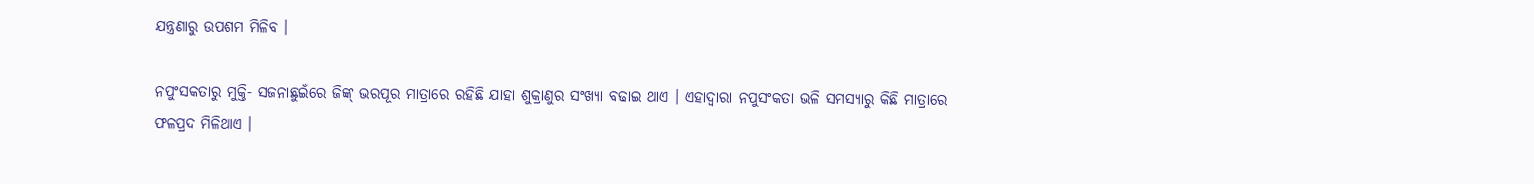ଯନ୍ତ୍ରଣାରୁ ଉପଶମ ମିଳିବ ।

ନପୁଂସକତାରୁ ମୁକ୍ତି- ସଜନାଛୁଇଁରେ ଜିଙ୍କ୍ ଭରପୂର ମାତ୍ରାରେ ରହିଛି ଯାହା ଶୁକ୍ରାଣୁର ସଂଖ୍ୟା ବଢାଇ ଥାଏ । ଏହାଦ୍ୱାରା ନପୁସଂକତା ଭଳି ସମସ୍ୟାରୁ କିଛି ମାତ୍ରାରେ ଫଳପ୍ରଦ ମିଳିଥାଏ ।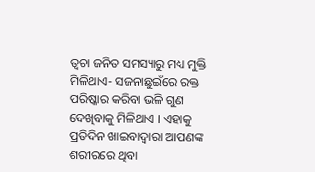ତ୍ୱଚା ଜନିତ ସମସ୍ୟାରୁ ମଧ୍ୟ ମୁକ୍ତି ମିଳିଥାଏ- ସଜନାଛୁଇଁରେ ରକ୍ତ ପରିଷ୍କାର କରିବା ଭଳି ଗୁଣ ଦେଖିବାକୁ ମିଳିଥାଏ । ଏହାକୁ ପ୍ରତିଦିନ ଖାଇବାଦ୍ୱାରା ଆପଣଙ୍କ ଶରୀରରେ ଥିବା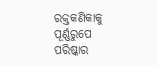ରକ୍ତକଣିକାକୁ ପୂର୍ଣ୍ଣରୁପେ ପରିଷ୍କାର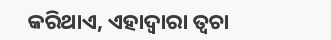କରିଥାଏ, ଏହାଦ୍ୱାରା ତ୍ୱଚା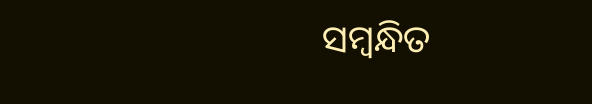ସମ୍ବନ୍ଧିତ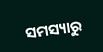ସମସ୍ୟାରୁ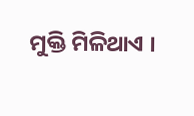ମୁକ୍ତି ମିଳିଥାଏ ।